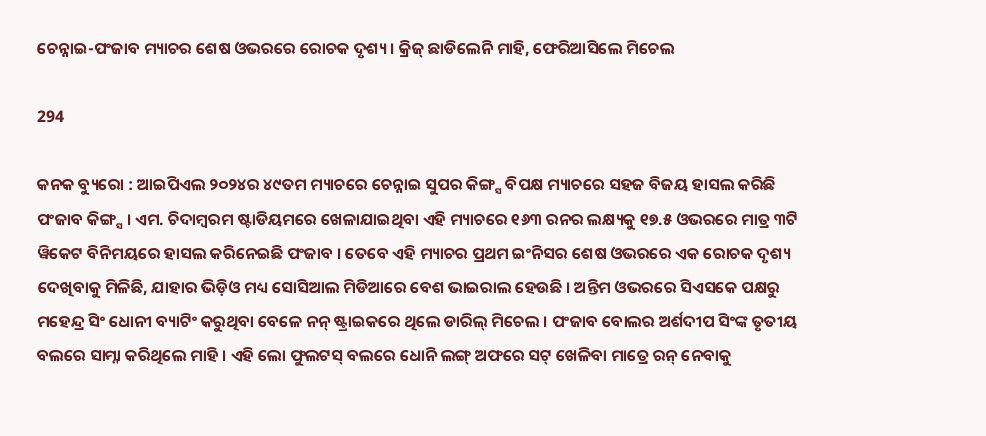ଚେନ୍ନାଇ-ପଂଜାବ ମ୍ୟାଚର ଶେଷ ଓଭରରେ ରୋଚକ ଦୃଶ୍ୟ । କ୍ରିଜ୍ ଛାଡିଲେନି ମାହି, ଫେରିଆସିଲେ ମିଚେଲ

294

କନକ ବ୍ୟୁରୋ : ଆଇପିଏଲ ୨୦୨୪ର ୪୯ତମ ମ୍ୟାଚରେ ଚେନ୍ନାଇ ସୁପର କିଙ୍ଗ୍ସ ବିପକ୍ଷ ମ୍ୟାଚରେ ସହଜ ବିଜୟ ହାସଲ କରିଛି ପଂଜାବ କିଙ୍ଗ୍ସ । ଏମ. ଚିଦାମ୍ବରମ ଷ୍ଟାଡିୟମରେ ଖେଳାଯାଇଥିବା ଏହି ମ୍ୟାଚରେ ୧୬୩ ରନର ଲକ୍ଷ୍ୟକୁ ୧୭.୫ ଓଭରରେ ମାତ୍ର ୩ଟି ୱିକେଟ ବିନିମୟରେ ହାସଲ କରିନେଇଛି ପଂଜାବ । ତେବେ ଏହି ମ୍ୟାଚର ପ୍ରଥମ ଇଂନିସର ଶେଷ ଓଭରରେ ଏକ ରୋଚକ ଦୃଶ୍ୟ ଦେଖିବାକୁ ମିଳିଛି, ଯାହାର ଭିଡ଼ିଓ ମଧ୍ୟ ସୋସିଆଲ ମିଡିଆରେ ବେଶ ଭାଇରାଲ ହେଉଛି । ଅନ୍ତିମ ଓଭରରେ ସିଏସକେ ପକ୍ଷରୁ ମହେନ୍ଦ୍ର ସିଂ ଧୋନୀ ବ୍ୟାଟିଂ କରୁଥିବା ବେଳେ ନନ୍ ଷ୍ଟ୍ରାଇକରେ ଥିଲେ ଡାରିଲ୍ ମିଚେଲ । ପଂଜାବ ବୋଲର ଅର୍ଶଦୀପ ସିଂଙ୍କ ତୃତୀୟ ବଲରେ ସାମ୍ନା କରିଥିଲେ ମାହି । ଏହି ଲୋ ଫୁଲଟସ୍ ବଲରେ ଧୋନି ଲଙ୍ଗ୍ ଅଫରେ ସଟ୍ ଖେଳିବା ମାତ୍ରେ ରନ୍ ନେବାକୁ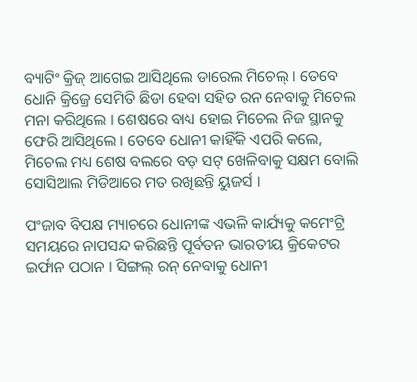ବ୍ୟାଟିଂ କ୍ରିଜ୍ ଆଗେଇ ଆସିଥିଲେ ଡାରେଲ ମିଚେଲ୍ । ତେବେ ଧୋନି କ୍ରିଜ୍ରେ ସେମିତି ଛିଡା ହେବା ସହିତ ରନ ନେବାକୁ ମିଚେଲ ମନା କରିଥିଲେ । ଶେଷରେ ବାଧ୍ୟ ହୋଇ ମିଚେଲ ନିଜ ସ୍ଥାନକୁ ଫେରି ଆସିଥିଲେ । ତେବେ ଧୋନୀ କାହିଁକି ଏପରି କଲେ, ମିଚେଲ ମଧ୍ୟ ଶେଷ ବଲରେ ବଡ଼ ସଟ୍ ଖେଳିବାକୁ ସକ୍ଷମ ବୋଲି ସୋସିଆଲ ମିଡିଆରେ ମତ ରଖିଛନ୍ତି ୟୁଜର୍ସ ।

ପଂଜାବ ବିପକ୍ଷ ମ୍ୟାଚରେ ଧୋନୀଙ୍କ ଏଭଳି କାର୍ଯ୍ୟକୁ କମେଂଟ୍ରି ସମୟରେ ନାପସନ୍ଦ କରିଛନ୍ତି ପୂର୍ବତନ ଭାରତୀୟ କ୍ରିକେଟର ଇର୍ଫାନ ପଠାନ । ସିଙ୍ଗଲ୍ ରନ୍ ନେବାକୁ ଧୋନୀ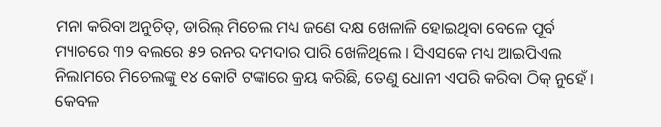ମନା କରିବା ଅନୁଚିତ୍, ଡାରିଲ୍ ମିଚେଲ ମଧ୍ୟ ଜଣେ ଦକ୍ଷ ଖେଳାଳି ହୋଇଥିବା ବେଳେ ପୂର୍ବ ମ୍ୟାଚରେ ୩୨ ବଲରେ ୫୨ ରନର ଦମଦାର ପାରି ଖେଳିଥିଲେ । ସିଏସକେ ମଧ୍ୟ ଆଇପିଏଲ ନିଲାମରେ ମିଚେଲଙ୍କୁ ୧୪ କୋଟି ଟଙ୍କାରେ କ୍ରୟ କରିଛି, ତେଣୁ ଧୋନୀ ଏପରି କରିବା ଠିକ୍ ନୁହେଁ । କେବଳ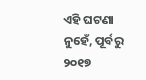ଏହି ଘଟଣା ନୁହେଁ, ପୂର୍ବରୁ ୨୦୧୭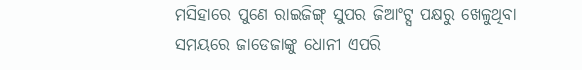ମସିହାରେ ପୁଣେ ରାଇଜିଙ୍ଗ୍ ସୁପର ଜିଆଂଟ୍ସ ପକ୍ଷରୁ ଖେଳୁଥିବା ସମୟରେ ଜାଡେଜାଙ୍କୁ ଧୋନୀ ଏପରି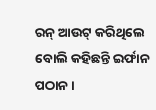ରନ୍ ଆଉଟ୍ କରିଥିଲେ ବୋଲି କହିଛନ୍ତି ଇର୍ଫାନ ପଠାନ ।